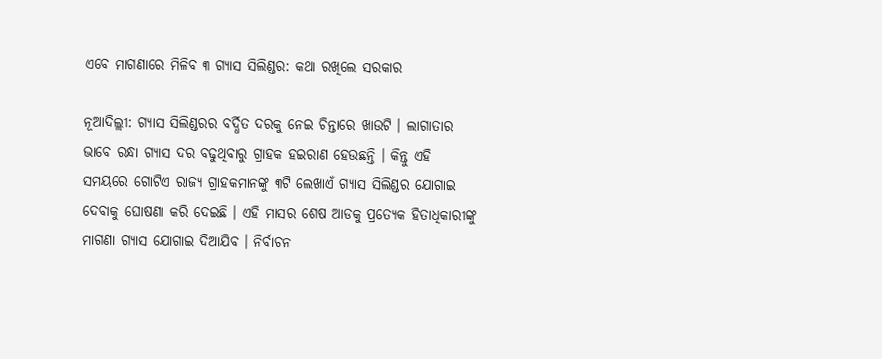ଏବେ ମାଗଣାରେ ମିଳିବ ୩ ଗ୍ୟାସ ସିଲିଣ୍ଡର: କଥା ରଖିଲେ ସରକାର

ନୂଆଦିଲ୍ଲୀ: ଗ୍ୟାସ ସିଲିଣ୍ଡରର ବର୍ଦ୍ଧିତ ଦରକୁ ନେଇ ଚିନ୍ତାରେ ଖାଉଟି । ଲାଗାତାର ଭାବେ ରନ୍ଧା ଗ୍ୟାସ ଦର ବଢୁଥିବାରୁ ଗ୍ରାହକ ହଇରାଣ ହେଉଛନ୍ତି । କିନ୍ତୁ ଏହି ସମୟରେ ଗୋଟିଏ ରାଜ୍ୟ ଗ୍ରାହକମାନଙ୍କୁ ୩ଟି ଲେଖାଏଁ ଗ୍ୟାସ ସିଲିଣ୍ଡର ଯୋଗାଇ ଦେବାକୁ ଘୋଷଣା କରି ଦେଇଛି । ଏହି ମାସର ଶେଷ ଆଡକୁ ପ୍ରତ୍ୟେକ ହିତାଧିକାରୀଙ୍କୁ ମାଗଣା ଗ୍ୟାସ ଯୋଗାଇ ଦିଆଯିବ । ନିର୍ବାଚନ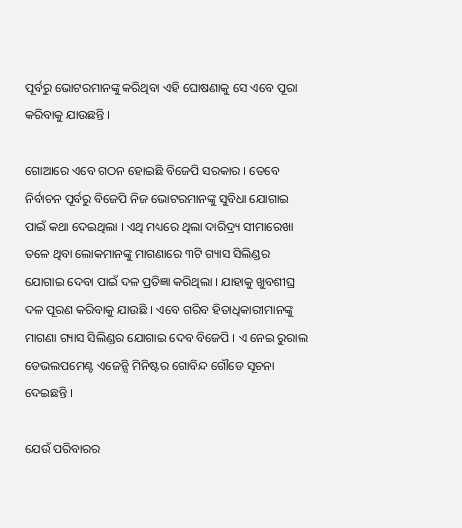ପୂର୍ବରୁ ଭୋଟରମାନଙ୍କୁ କରିଥିବା ଏହି ଘୋଷଣାକୁ ସେ ଏବେ ପୂରା କରିବାକୁ ଯାଉଛନ୍ତି ।

ଗୋଆରେ ଏବେ ଗଠନ ହୋଇଛି ବିଜେପି ସରକାର । ତେବେ ନିର୍ବାଚନ ପୂର୍ବରୁ ବିଜେପି ନିଜ ଭୋଟରମାନଙ୍କୁ ସୁବିଧା ଯୋଗାଇ ପାଇଁ କଥା ଦେଇଥିଲା । ଏଥି ମଧ୍ୟରେ ଥିଲା ଦାରିଦ୍ର୍ୟ ସୀମାରେଖା ତଳେ ଥିବା ଲୋକମାନଙ୍କୁ ମାଗଣାରେ ୩ଟି ଗ୍ୟାସ ସିଲିଣ୍ଡର ଯୋଗାଇ ଦେବା ପାଇଁ ଦଳ ପ୍ରତିଜ୍ଞା କରିଥିଲା । ଯାହାକୁ ଖୁବଶୀଘ୍ର ଦଳ ପୂରଣ କରିବାକୁ ଯାଉଛି । ଏବେ ଗରିବ ହିତାଧିକାରୀମାନଙ୍କୁ ମାଗଣା ଗ୍ୟାସ ସିଲିଣ୍ଡର ଯୋଗାଇ ଦେବ ବିଜେପି । ଏ ନେଇ ରୁରାଲ ଡେଭଲପମେଣ୍ଟ ଏଜେନ୍ସି ମିନିଷ୍ଟର ଗୋବିନ୍ଦ ଗୌଡେ ସୂଚନା ଦେଇଛନ୍ତି ।

ଯେଉଁ ପରିବାରର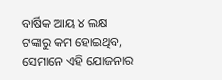ବାର୍ଷିକ ଆୟ ୪ ଲକ୍ଷ ଟଙ୍କାରୁ କମ ହୋଇଥିବ, ସେମାନେ ଏହି ଯୋଜନାର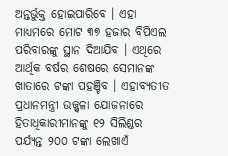ଅନ୍ତର୍ଭୁକ୍ତ ହୋଇପାରିବେ । ଏହା ମାଧ୍ୟମରେ ମୋଟ ୩୭ ହଜାର ବିପିଏଲ ପରିବାରଙ୍କୁ ସ୍ଥାନ ଦିଆଯିବ । ଏଥିରେ ଆର୍ଥିକ ବର୍ଷର ଶେଷରେ ସେମାନଙ୍କ ଖାତାରେ ଟଙ୍କା ପହଞ୍ଚିବ । ଏହାବ୍ୟତୀତ ପ୍ରଧାନମନ୍ତ୍ରୀ ଉଜ୍ଜ୍ୱଳା ଯୋଜନାରେ ହିତାଧିକାରୀମାନଙ୍କୁ ୧୨ ସିଲିଣ୍ଡର ପର୍ଯ୍ୟନ୍ତ ୨୦୦ ଟଙ୍କା ଲେଖାଏଁ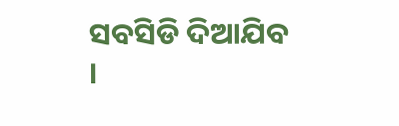ସବସିଡି ଦିଆଯିବ ।